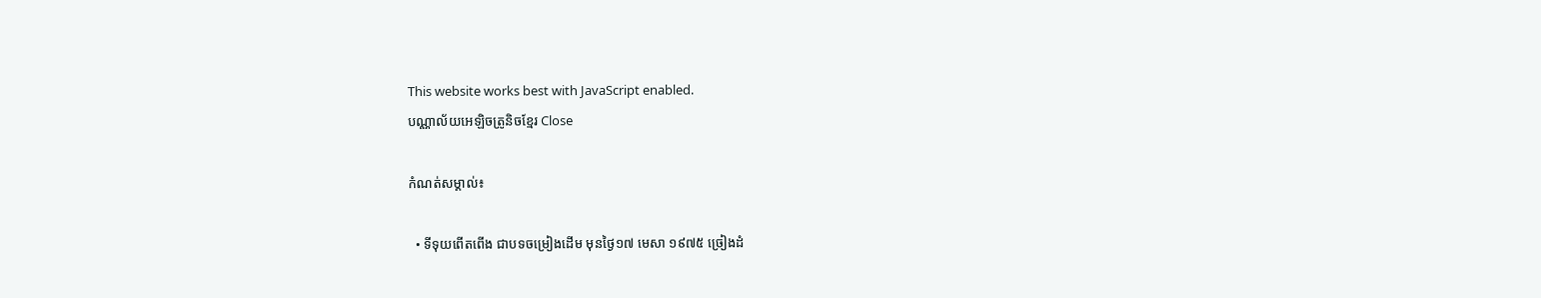This website works best with JavaScript enabled.
បណ្ណាល័យអេឡិចត្រូនិចខ្មែរ Close

កំណត់សម្គាល់៖

  • ទីទុយពើតពើង ជាបទចម្រៀងដើម មុនថ្ងៃ១៧ មេសា ១៩៧៥ ច្រៀងដំ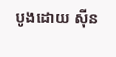បូងដោយ ស៊ីន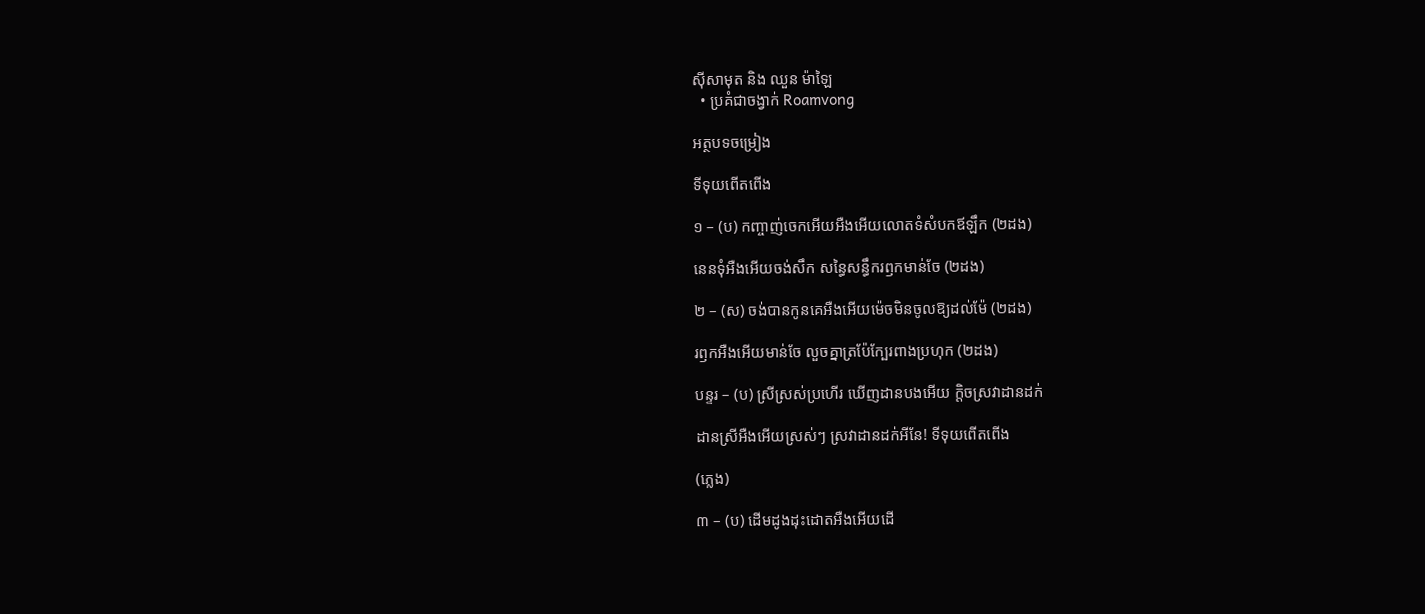ស៊ីសាមុត និង ឈួន ម៉ាឡៃ
  • ប្រគំជាចង្វាក់ Roamvong

អត្ថបទចម្រៀង

ទីទុយពើតពើង

១ – (ប) កញ្ចាញ់ចេកអើយអឺងអើយលោតទំសំបកឪឡឹក (២ដង)

នេនទុំអឺងអើយចង់សឹក សន្ធៃសន្ធឹករឭកមាន់ចែ (២ដង)

២ – (ស) ចង់បានកូនគេអឺងអើយម៉េចមិនចូលឱ្យដល់ម៉ែ (២ដង)

រឭកអឺងអើយមាន់ចែ លួចគ្នាត្រប៉ែក្បែរពាងប្រហុក (២ដង)

បន្ទរ – (ប) ស្រីស្រស់ប្រហើរ ឃើញដានបងអើយ ក្ដិចស្រវាដានដក់

ដានស្រីអឺងអើយស្រស់ៗ ស្រវាដានដក់អីនែ! ទីទុយពើតពើង

(ភ្លេង)

៣ – (ប) ដើមដូងដុះដោតអឺងអើយដើ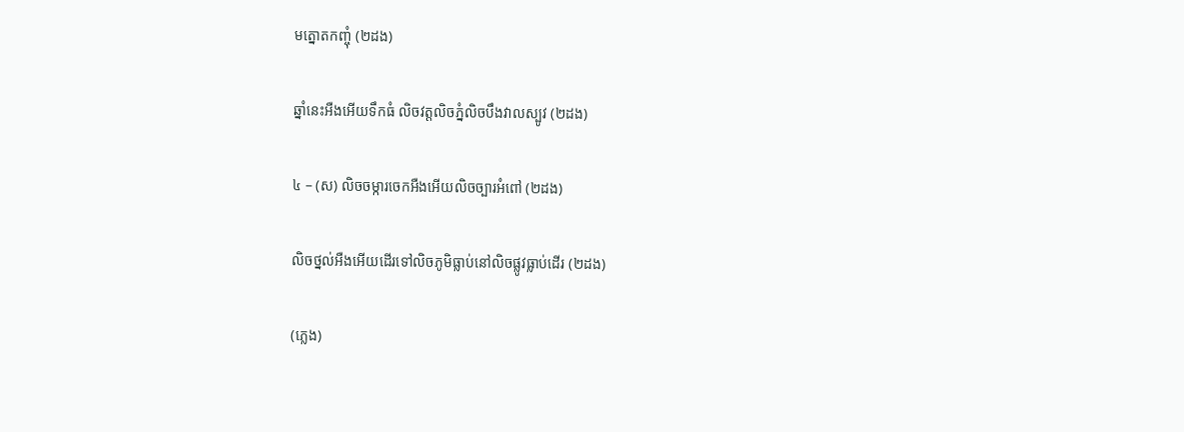មត្នោតកញ្ចុំ (២ដង)

ឆ្នាំនេះអឺងអើយទឹកធំ លិចវត្តលិចភ្នំលិចបឹងវាលស្បូវ (២ដង)

៤ – (ស) លិចចម្ការចេកអឺងអើយលិចច្បារអំពៅ (២ដង)

លិចថ្នល់អឺងអើយដើរទៅលិចភូមិធ្លាប់នៅលិចផ្លូវធ្លាប់ដើរ (២ដង)

(ភ្លេង)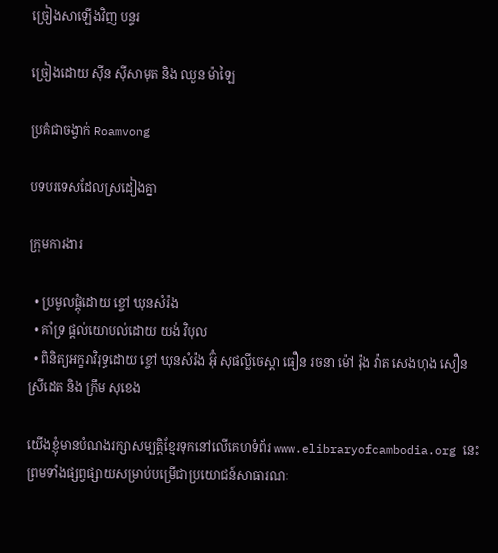ច្រៀងសាឡើងវិញ បន្ទរ

ច្រៀងដោយ ស៊ីន ស៊ីសាមុត និង ឈួន ម៉ាឡៃ

ប្រគំជាចង្វាក់ Roamvong

បទបរទេសដែលស្រដៀងគ្នា

ក្រុមការងារ

  • ប្រមូលផ្ដុំដោយ ខ្ចៅ ឃុនសំរ៉ង
  • គាំទ្រ ផ្ដល់យោបល់ដោយ យង់ វិបុល
  • ពិនិត្យអក្ខរាវិរុទ្ធដោយ ខ្ចៅ ឃុនសំរ៉ង អ៊ុំ សុផល្លីចេស្តា ធឿន រចនា ម៉ៅ រ៉ុង វ៉ាត សេងហុង សឿន ស្រីដេត និង ក្រឹម សុខេង

យើងខ្ញុំមានបំណងរក្សាសម្បត្តិខ្មែរទុកនៅលើគេហទំព័រ www.elibraryofcambodia.org នេះ ព្រមទាំងផ្សព្វផ្សាយសម្រាប់បម្រើជាប្រយោជន៍សាធារណៈ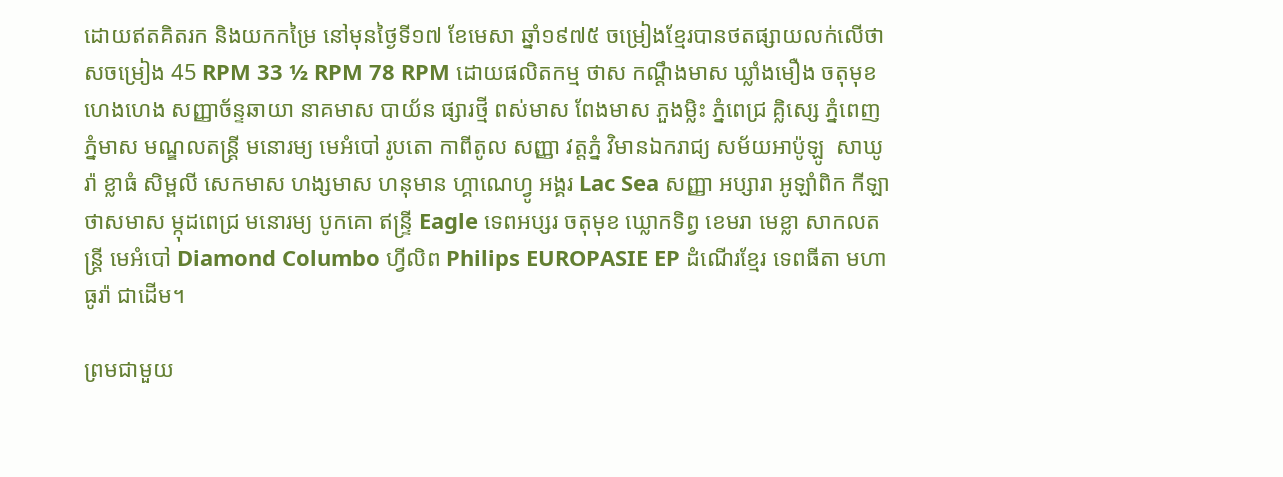ដោយឥតគិតរក និងយកកម្រៃ នៅមុនថ្ងៃទី១៧ ខែមេសា ឆ្នាំ១៩៧៥ ចម្រៀងខ្មែរបានថតផ្សាយលក់លើថាសចម្រៀង 45 RPM 33 ½ RPM 78 RPM ដោយផលិតកម្ម ថាស កណ្ដឹងមាស ឃ្លាំងមឿង ចតុមុខ ហេងហេង សញ្ញាច័ន្ទឆាយា នាគមាស បាយ័ន ផ្សារថ្មី ពស់មាស ពែងមាស ភួងម្លិះ ភ្នំពេជ្រ គ្លិស្សេ ភ្នំពេញ ភ្នំមាស មណ្ឌលតន្រ្តី មនោរម្យ មេអំបៅ រូបតោ កាពីតូល សញ្ញា វត្តភ្នំ វិមានឯករាជ្យ សម័យអាប៉ូឡូ  សាឃូរ៉ា ខ្លាធំ សិម្ពលី សេកមាស ហង្សមាស ហនុមាន ហ្គាណេហ្វូ អង្គរ Lac Sea សញ្ញា អប្សារា អូឡាំពិក កីឡា ថាសមាស ម្កុដពេជ្រ មនោរម្យ បូកគោ ឥន្ទ្រី Eagle ទេពអប្សរ ចតុមុខ ឃ្លោកទិព្វ ខេមរា មេខ្លា សាកលតន្ត្រី មេអំបៅ Diamond Columbo ហ្វីលិព Philips EUROPASIE EP ដំណើរខ្មែរ ទេពធីតា មហាធូរ៉ា ជាដើម។

ព្រមជាមួយ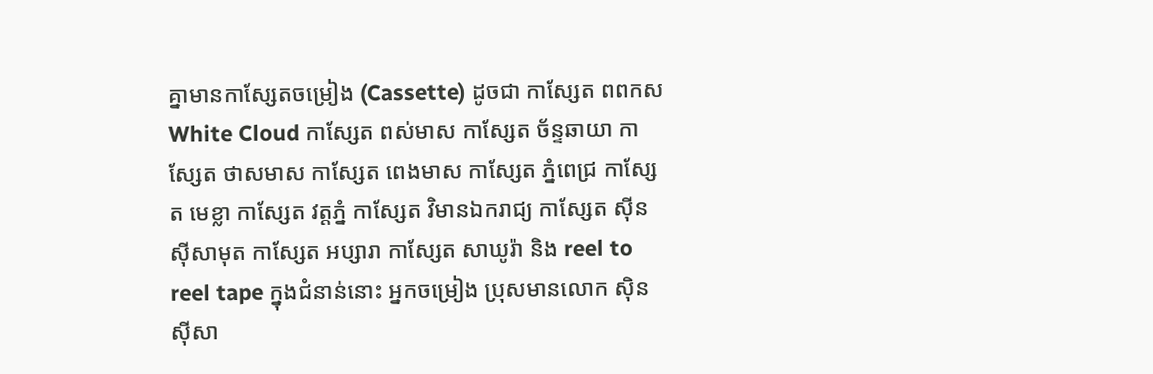គ្នាមានកាសែ្សតចម្រៀង (Cassette) ដូចជា កាស្សែត ពពកស White Cloud កាស្សែត ពស់មាស កាស្សែត ច័ន្ទឆាយា កាស្សែត ថាសមាស កាស្សែត ពេងមាស កាស្សែត ភ្នំពេជ្រ កាស្សែត មេខ្លា កាស្សែត វត្តភ្នំ កាស្សែត វិមានឯករាជ្យ កាស្សែត ស៊ីន ស៊ីសាមុត កាស្សែត អប្សារា កាស្សែត សាឃូរ៉ា និង reel to reel tape ក្នុងជំនាន់នោះ អ្នកចម្រៀង ប្រុសមានលោក ស៊ិន ស៊ីសា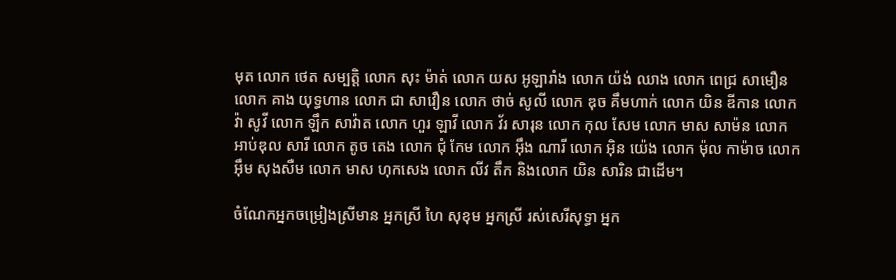មុត លោក ថេត សម្បត្តិ លោក សុះ ម៉ាត់ លោក យស អូឡារាំង លោក យ៉ង់ ឈាង លោក ពេជ្រ សាមឿន លោក គាង យុទ្ធហាន លោក ជា សាវឿន លោក ថាច់ សូលី លោក ឌុច គឹមហាក់ លោក យិន ឌីកាន លោក វ៉ា សូវី លោក ឡឹក សាវ៉ាត លោក ហួរ ឡាវី លោក វ័រ សារុន លោក កុល សែម លោក មាស សាម៉ន លោក អាប់ឌុល សារី លោក តូច តេង លោក ជុំ កែម លោក អ៊ឹង ណារី លោក អ៊ិន យ៉េង លោក ម៉ុល កាម៉ាច លោក អ៊ឹម សុងសឺម លោក មាស ហុកសេង លោក លីវ តឹក និងលោក យិន សារិន ជាដើម។

ចំណែកអ្នកចម្រៀងស្រីមាន អ្នកស្រី ហៃ សុខុម អ្នកស្រី រស់សេរីសុទ្ធា អ្នក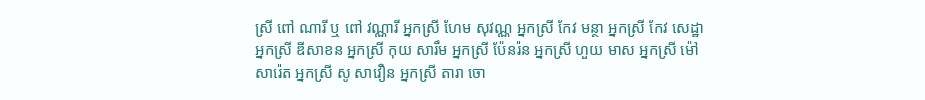ស្រី ពៅ ណារី ឬ ពៅ វណ្ណារី អ្នកស្រី ហែម សុវណ្ណ អ្នកស្រី កែវ មន្ថា អ្នកស្រី កែវ សេដ្ឋា អ្នកស្រី ឌីសាខន អ្នកស្រី កុយ សារឹម អ្នកស្រី ប៉ែនរ៉ន អ្នកស្រី ហួយ មាស អ្នកស្រី ម៉ៅ សារ៉េត អ្នកស្រី សូ សាវឿន អ្នកស្រី តារា ចោ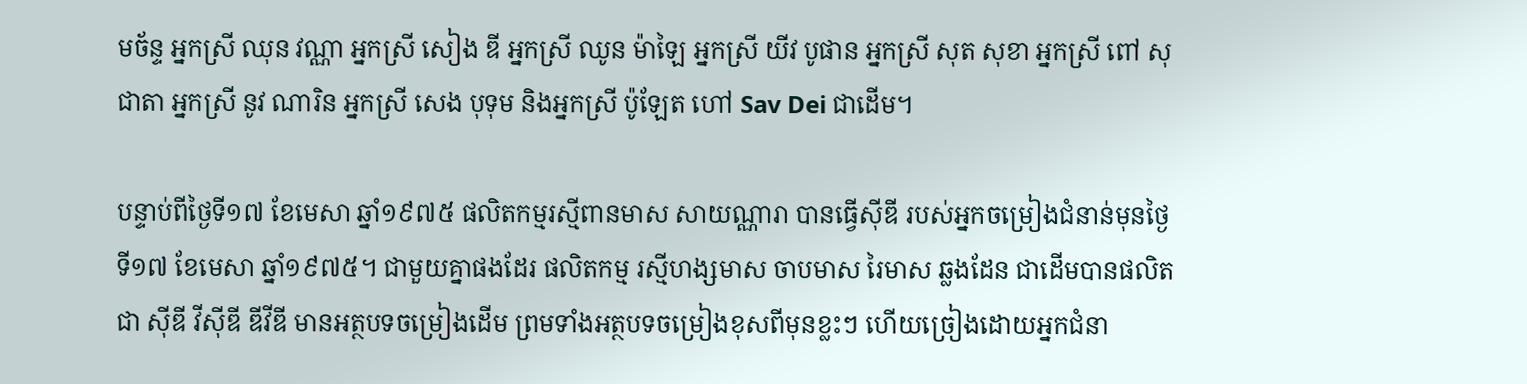មច័ន្ទ អ្នកស្រី ឈុន វណ្ណា អ្នកស្រី សៀង ឌី អ្នកស្រី ឈូន ម៉ាឡៃ អ្នកស្រី យីវ បូផាន អ្នកស្រី សុត សុខា អ្នកស្រី ពៅ សុជាតា អ្នកស្រី នូវ ណារិន អ្នកស្រី សេង បុទុម និងអ្នកស្រី ប៉ូឡែត ហៅ Sav Dei ជាដើម។

បន្ទាប់ពីថ្ងៃទី១៧ ខែមេសា ឆ្នាំ១៩៧៥ ផលិតកម្មរស្មីពានមាស សាយណ្ណារា បានធ្វើស៊ីឌី របស់អ្នកចម្រៀងជំនាន់មុនថ្ងៃទី១៧ ខែមេសា ឆ្នាំ១៩៧៥។ ជាមួយគ្នាផងដែរ ផលិតកម្ម រស្មីហង្សមាស ចាបមាស រៃមាស ឆ្លងដែន ជាដើមបានផលិតជា ស៊ីឌី វីស៊ីឌី ឌីវីឌី មានអត្ថបទចម្រៀងដើម ព្រមទាំងអត្ថបទចម្រៀងខុសពីមុនខ្លះៗ ហើយច្រៀងដោយអ្នកជំនា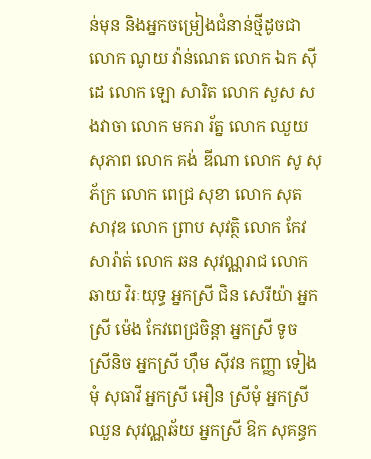ន់មុន និងអ្នកចម្រៀងជំនាន់ថ្មីដូចជា លោក ណូយ វ៉ាន់ណេត លោក ឯក ស៊ីដេ លោក ឡោ សារិត លោក សួស សងវាចា លោក មករា រ័ត្ន លោក ឈួយ សុភាព លោក គង់ ឌីណា លោក សូ សុភ័ក្រ លោក ពេជ្រ សុខា លោក សុត សាវុឌ លោក ព្រាប សុវត្ថិ លោក កែវ សារ៉ាត់ លោក ឆន សុវណ្ណរាជ លោក ឆាយ វិរៈយុទ្ធ អ្នកស្រី ជិន សេរីយ៉ា អ្នកស្រី ម៉េង កែវពេជ្រចិន្តា អ្នកស្រី ទូច ស្រីនិច អ្នកស្រី ហ៊ឹម ស៊ីវន កញ្ញា ទៀងមុំ សុធាវី អ្នកស្រី អឿន ស្រីមុំ អ្នកស្រី ឈួន សុវណ្ណឆ័យ អ្នកស្រី ឱក សុគន្ធក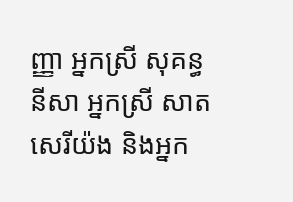ញ្ញា អ្នកស្រី សុគន្ធ នីសា អ្នកស្រី សាត សេរីយ៉ង និងអ្នក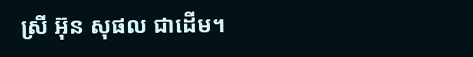ស្រី អ៊ុន សុផល ជាដើម។